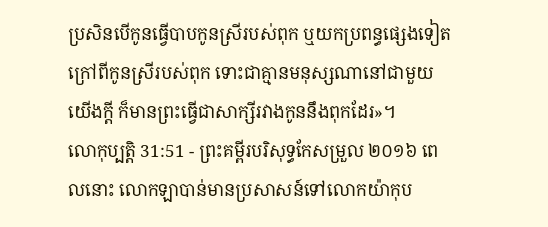ប្រសិនបើកូនធ្វើបាបកូនស្រីរបស់ពុក ឬយកប្រពន្ធផ្សេងទៀតក្រៅពីកូនស្រីរបស់ពុក ទោះជាគ្មានមនុស្សណានៅជាមួយយើងក្ដី ក៏មានព្រះធ្វើជាសាក្សីរវាងកូននឹងពុកដែរ»។
លោកុប្បត្តិ 31:51 - ព្រះគម្ពីរបរិសុទ្ធកែសម្រួល ២០១៦ ពេលនោះ លោកឡាបាន់មានប្រសាសន៍ទៅលោកយ៉ាកុប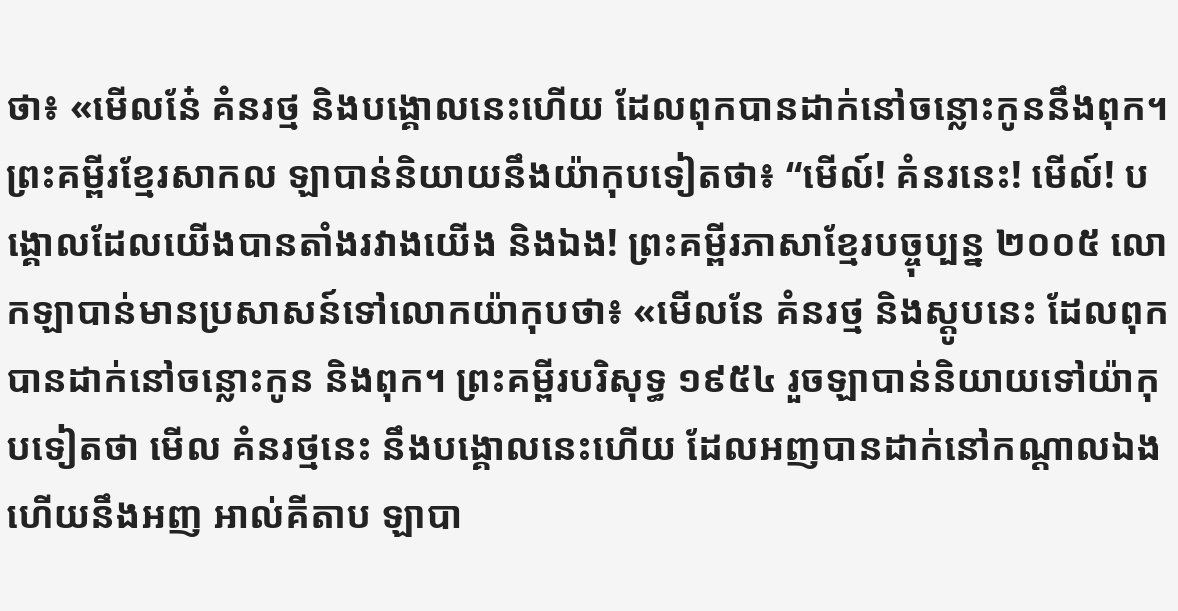ថា៖ «មើលនែ៎ គំនរថ្ម និងបង្គោលនេះហើយ ដែលពុកបានដាក់នៅចន្លោះកូននឹងពុក។ ព្រះគម្ពីរខ្មែរសាកល ឡាបាន់និយាយនឹងយ៉ាកុបទៀតថា៖ “មើល៍! គំនរនេះ! មើល៍! បង្គោលដែលយើងបានតាំងរវាងយើង និងឯង! ព្រះគម្ពីរភាសាខ្មែរបច្ចុប្បន្ន ២០០៥ លោកឡាបាន់មានប្រសាសន៍ទៅលោកយ៉ាកុបថា៖ «មើលនែ គំនរថ្ម និងស្តូបនេះ ដែលពុកបានដាក់នៅចន្លោះកូន និងពុក។ ព្រះគម្ពីរបរិសុទ្ធ ១៩៥៤ រួចឡាបាន់និយាយទៅយ៉ាកុបទៀតថា មើល គំនរថ្មនេះ នឹងបង្គោលនេះហើយ ដែលអញបានដាក់នៅកណ្តាលឯង ហើយនឹងអញ អាល់គីតាប ឡាបា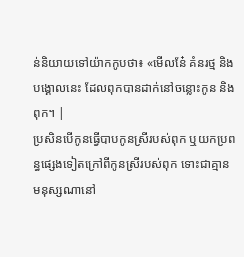ន់និយាយទៅយ៉ាកកូបថា៖ «មើលនែ៎ គំនរថ្ម និងបង្គោលនេះ ដែលពុកបានដាក់នៅចន្លោះកូន និងពុក។ |
ប្រសិនបើកូនធ្វើបាបកូនស្រីរបស់ពុក ឬយកប្រពន្ធផ្សេងទៀតក្រៅពីកូនស្រីរបស់ពុក ទោះជាគ្មានមនុស្សណានៅ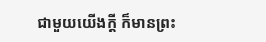ជាមួយយើងក្ដី ក៏មានព្រះ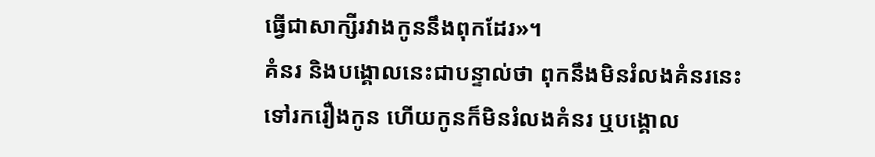ធ្វើជាសាក្សីរវាងកូននឹងពុកដែរ»។
គំនរ និងបង្គោលនេះជាបន្ទាល់ថា ពុកនឹងមិនរំលងគំនរនេះទៅរករឿងកូន ហើយកូនក៏មិនរំលងគំនរ ឬបង្គោល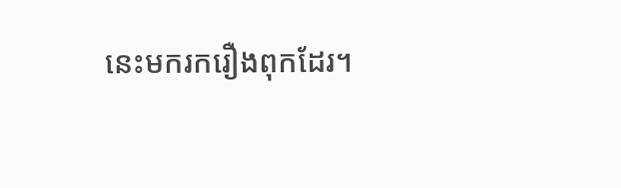នេះមករករឿងពុកដែរ។